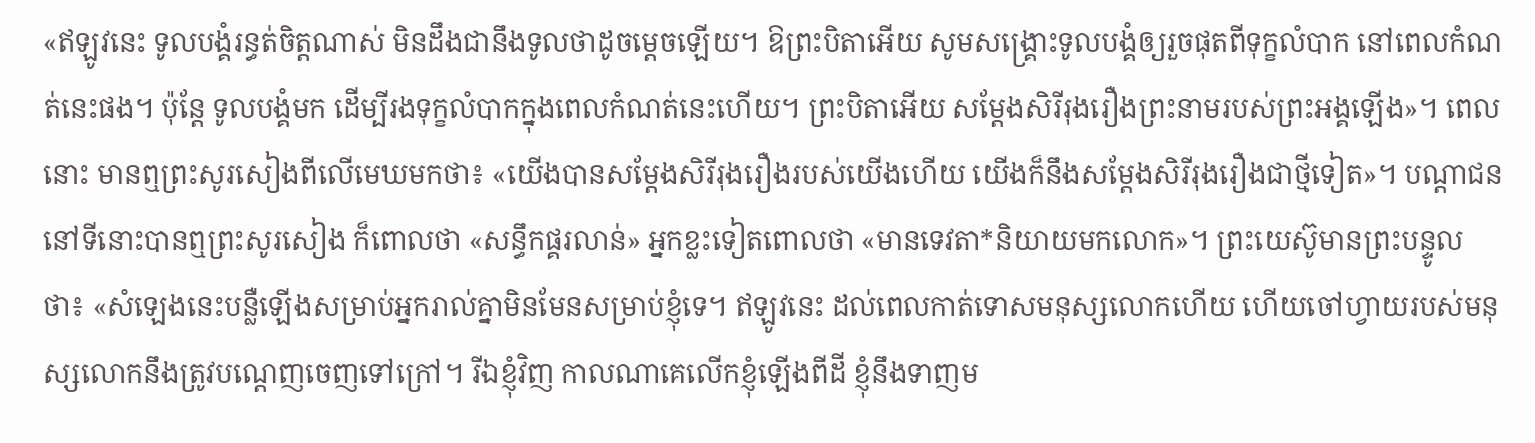«ឥឡូវនេះ ទូលបង្គំរន្ធត់ចិត្តណាស់ មិនដឹងជានឹងទូលថាដូចម្ដេចឡើយ។ ឱព្រះបិតាអើយ សូមសង្គ្រោះទូលបង្គំឲ្យរួចផុតពីទុក្ខលំបាក នៅពេលកំណត់នេះផង។ ប៉ុន្តែ ទូលបង្គំមក ដើម្បីរងទុក្ខលំបាកក្នុងពេលកំណត់នេះហើយ។ ព្រះបិតាអើយ សម្តែងសិរីរុងរឿងព្រះនាមរបស់ព្រះអង្គឡើង»។ ពេលនោះ មានឮព្រះសូរសៀងពីលើមេឃមកថា៖ «យើងបានសម្តែងសិរីរុងរឿងរបស់យើងហើយ យើងក៏នឹងសម្តែងសិរីរុងរឿងជាថ្មីទៀត»។ បណ្ដាជននៅទីនោះបានឮព្រះសូរសៀង ក៏ពោលថា «សន្ធឹកផ្គរលាន់» អ្នកខ្លះទៀតពោលថា «មានទេវតា*និយាយមកលោក»។ ព្រះយេស៊ូមានព្រះបន្ទូលថា៖ «សំឡេងនេះបន្លឺឡើងសម្រាប់អ្នករាល់គ្នាមិនមែនសម្រាប់ខ្ញុំទេ។ ឥឡូវនេះ ដល់ពេលកាត់ទោសមនុស្សលោកហើយ ហើយចៅហ្វាយរបស់មនុស្សលោកនឹងត្រូវបណ្ដេញចេញទៅក្រៅ។ រីឯខ្ញុំវិញ កាលណាគេលើកខ្ញុំឡើងពីដី ខ្ញុំនឹងទាញម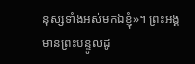នុស្សទាំងអស់មកឯខ្ញុំ»។ ព្រះអង្គមានព្រះបន្ទូលដូ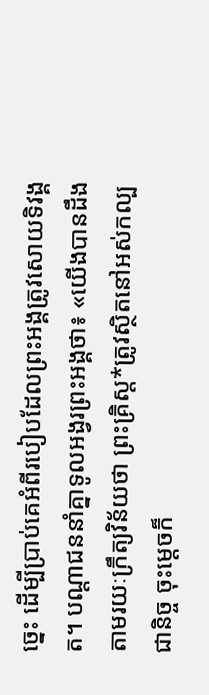ច្នេះ ដើម្បីប្រាប់គេអំពីរបៀបដែលព្រះអង្គត្រូវសោយទិវង្គត។ បណ្ដាជននាំគ្នាទូលអង្វរព្រះអង្គថា៖ «យើងបានដឹងតាមរយៈក្រឹត្យវិន័យថា ព្រះគ្រិស្ត*ត្រូវស្ថិតនៅអស់កល្បជានិច្ច ចុះម្ដេចក៏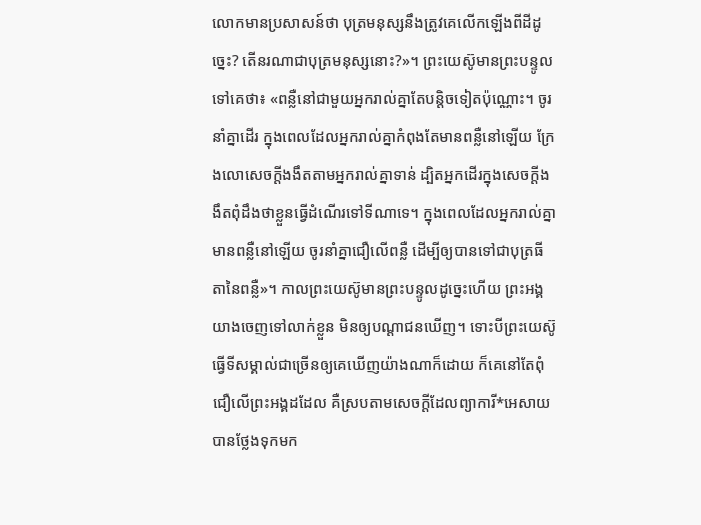លោកមានប្រសាសន៍ថា បុត្រមនុស្សនឹងត្រូវគេលើកឡើងពីដីដូច្នេះ? តើនរណាជាបុត្រមនុស្សនោះ?»។ ព្រះយេស៊ូមានព្រះបន្ទូលទៅគេថា៖ «ពន្លឺនៅជាមួយអ្នករាល់គ្នាតែបន្តិចទៀតប៉ុណ្ណោះ។ ចូរនាំគ្នាដើរ ក្នុងពេលដែលអ្នករាល់គ្នាកំពុងតែមានពន្លឺនៅឡើយ ក្រែងលោសេចក្ដីងងឹតតាមអ្នករាល់គ្នាទាន់ ដ្បិតអ្នកដើរក្នុងសេចក្ដីងងឹតពុំដឹងថាខ្លួនធ្វើដំណើរទៅទីណាទេ។ ក្នុងពេលដែលអ្នករាល់គ្នាមានពន្លឺនៅឡើយ ចូរនាំគ្នាជឿលើពន្លឺ ដើម្បីឲ្យបានទៅជាបុត្រធីតានៃពន្លឺ»។ កាលព្រះយេស៊ូមានព្រះបន្ទូលដូច្នេះហើយ ព្រះអង្គយាងចេញទៅលាក់ខ្លួន មិនឲ្យបណ្ដាជនឃើញ។ ទោះបីព្រះយេស៊ូធ្វើទីសម្គាល់ជាច្រើនឲ្យគេឃើញយ៉ាងណាក៏ដោយ ក៏គេនៅតែពុំជឿលើព្រះអង្គដដែល គឺស្របតាមសេចក្ដីដែលព្យាការី*អេសាយបានថ្លែងទុកមក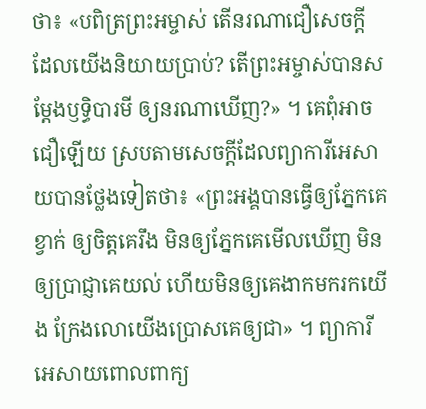ថា៖ «បពិត្រព្រះអម្ចាស់ តើនរណាជឿសេចក្ដី ដែលយើងនិយាយប្រាប់? តើព្រះអម្ចាស់បានសម្តែងឫទ្ធិបារមី ឲ្យនរណាឃើញ?» ។ គេពុំអាចជឿឡើយ ស្របតាមសេចក្ដីដែលព្យាការីអេសាយបានថ្លែងទៀតថា៖ «ព្រះអង្គបានធ្វើឲ្យភ្នែកគេខ្វាក់ ឲ្យចិត្តគេរឹង មិនឲ្យភ្នែកគេមើលឃើញ មិនឲ្យប្រាជ្ញាគេយល់ ហើយមិនឲ្យគេងាកមករកយើង ក្រែងលោយើងប្រោសគេឲ្យជា» ។ ព្យាការីអេសាយពោលពាក្យ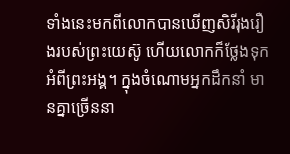ទាំងនេះមកពីលោកបានឃើញសិរីរុងរឿងរបស់ព្រះយេស៊ូ ហើយលោកក៏ថ្លែងទុកអំពីព្រះអង្គ។ ក្នុងចំណោមអ្នកដឹកនាំ មានគ្នាច្រើននា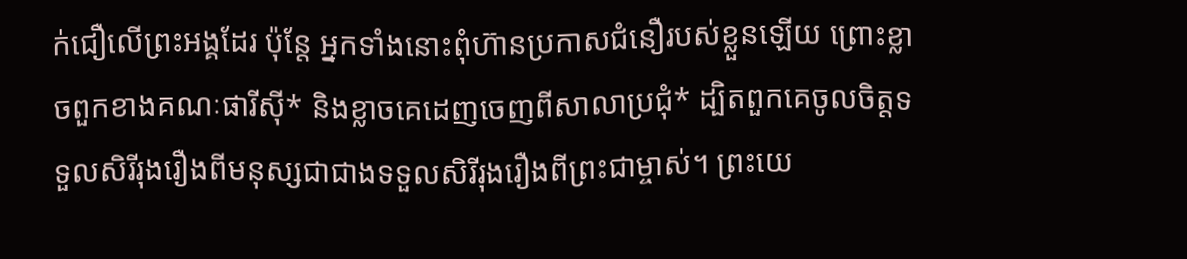ក់ជឿលើព្រះអង្គដែរ ប៉ុន្តែ អ្នកទាំងនោះពុំហ៊ានប្រកាសជំនឿរបស់ខ្លួនឡើយ ព្រោះខ្លាចពួកខាងគណៈផារីស៊ី* និងខ្លាចគេដេញចេញពីសាលាប្រជុំ* ដ្បិតពួកគេចូលចិត្តទទួលសិរីរុងរឿងពីមនុស្សជាជាងទទួលសិរីរុងរឿងពីព្រះជាម្ចាស់។ ព្រះយេ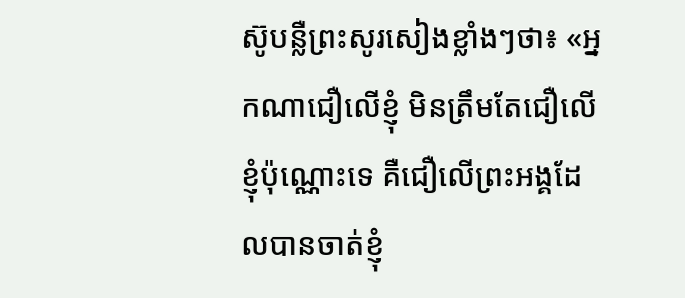ស៊ូបន្លឺព្រះសូរសៀងខ្លាំងៗថា៖ «អ្នកណាជឿលើខ្ញុំ មិនត្រឹមតែជឿលើខ្ញុំប៉ុណ្ណោះទេ គឺជឿលើព្រះអង្គដែលបានចាត់ខ្ញុំ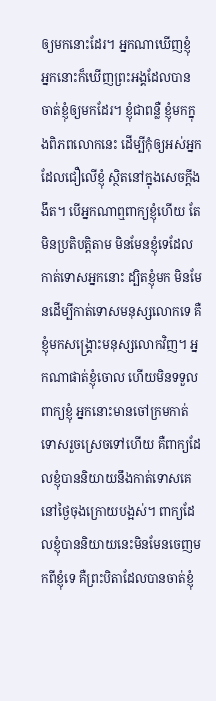ឲ្យមកនោះដែរ។ អ្នកណាឃើញខ្ញុំ អ្នកនោះក៏ឃើញព្រះអង្គដែលបានចាត់ខ្ញុំឲ្យមកដែរ។ ខ្ញុំជាពន្លឺ ខ្ញុំមកក្នុងពិភពលោកនេះ ដើម្បីកុំឲ្យអស់អ្នកដែលជឿលើខ្ញុំ ស្ថិតនៅក្នុងសេចក្ដីងងឹត។ បើអ្នកណាឮពាក្យខ្ញុំហើយ តែមិនប្រតិបត្តិតាម មិនមែនខ្ញុំទេដែលកាត់ទោសអ្នកនោះ ដ្បិតខ្ញុំមក មិនមែនដើម្បីកាត់ទោសមនុស្សលោកទេ គឺខ្ញុំមកសង្គ្រោះមនុស្សលោកវិញ។ អ្នកណាផាត់ខ្ញុំចោល ហើយមិនទទួលពាក្យខ្ញុំ អ្នកនោះមានចៅក្រមកាត់ទោសរួចស្រេចទៅហើយ គឺពាក្យដែលខ្ញុំបាននិយាយនឹងកាត់ទោសគេ នៅថ្ងៃចុងក្រោយបង្អស់។ ពាក្យដែលខ្ញុំបាននិយាយនេះមិនមែនចេញមកពីខ្ញុំទេ គឺព្រះបិតាដែលបានចាត់ខ្ញុំ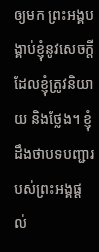ឲ្យមក ព្រះអង្គបង្គាប់ខ្ញុំនូវសេចក្ដីដែលខ្ញុំត្រូវនិយាយ និងថ្លែង។ ខ្ញុំដឹងថាបទបញ្ជារបស់ព្រះអង្គផ្ដល់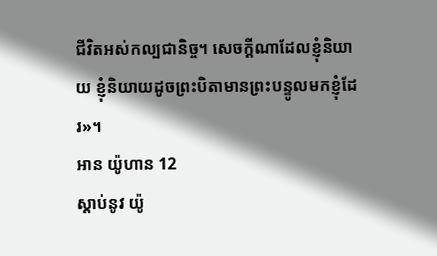ជីវិតអស់កល្បជានិច្ច។ សេចក្ដីណាដែលខ្ញុំនិយាយ ខ្ញុំនិយាយដូចព្រះបិតាមានព្រះបន្ទូលមកខ្ញុំដែរ»។
អាន យ៉ូហាន 12
ស្ដាប់នូវ យ៉ូ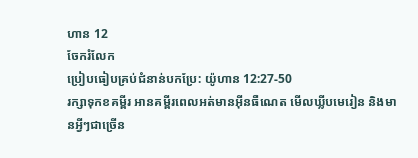ហាន 12
ចែករំលែក
ប្រៀបធៀបគ្រប់ជំនាន់បកប្រែ: យ៉ូហាន 12:27-50
រក្សាទុកខគម្ពីរ អានគម្ពីរពេលអត់មានអ៊ីនធឺណេត មើលឃ្លីបមេរៀន និងមានអ្វីៗជាច្រើន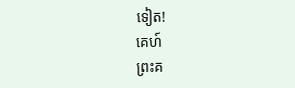ទៀត!
គេហ៍
ព្រះគ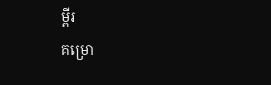ម្ពីរ
គម្រោ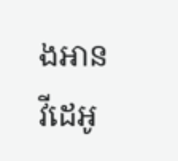ងអាន
វីដេអូ